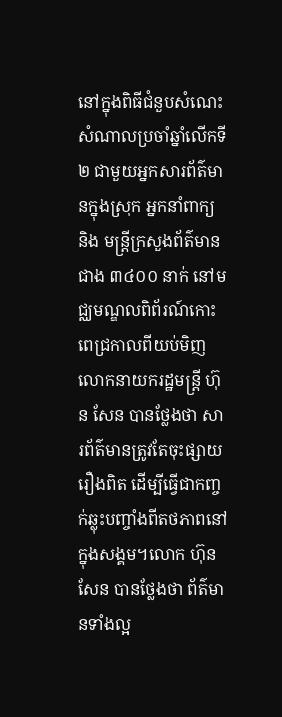នៅក្នុងពិធីជំនួបសំណេះសំណាលប្រចាំឆ្នាំលើកទី ២ ជាមួយអ្នកសារព័ត៌មានក្នុងស្រុក អ្នកនាំពាក្យ និង មន្ត្រីក្រសួងព័ត៌មានជាង ៣៤០០ នាក់ នៅមជ្ឈមណ្ឌលពិព័រណ៍កោះពេជ្រកាលពីយប់មិញ លោកនាយករដ្ឋមន្ត្រី ហ៊ុន សែន បានថ្លែងថា សារព័ត៌មានត្រូវតែចុះផ្សាយរឿងពិត ដើម្បីធ្វើជាកញ្ចក់ឆ្លុះបញ្ចាំងពីតថភាពនៅក្នុងសង្គម។លោក ហ៊ុន សែន បានថ្លែងថា ព័ត៌មានទាំងល្អ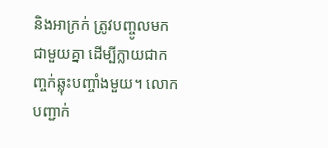និងអាក្រក់ ត្រូវបញ្ចូលមកជាមួយគ្នា ដើម្បីក្លាយជាកញ្ចក់ឆ្លុះបញ្ចាំងមួយ។ លោកបញ្ជាក់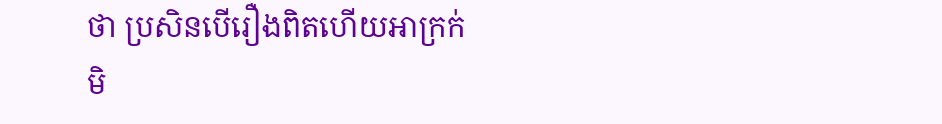ថា ប្រសិនបើរឿងពិតហើយអាក្រក់មិ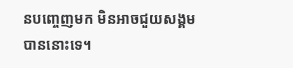នបញ្ចេញមក មិនអាចជួយសង្គមបាននោះទេ។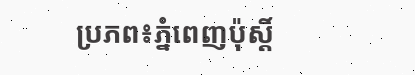ប្រភព៖ភ្នំពេញប៉ុស្តិ៍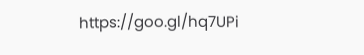https://goo.gl/hq7UPi